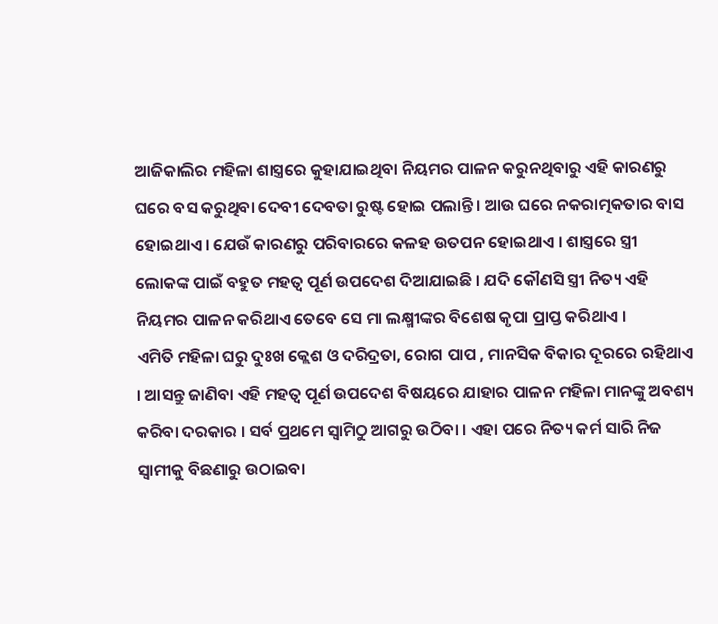ଆଜିକାଲିର ମହିଳା ଶାସ୍ତ୍ରରେ କୁହାଯାଇଥିବା ନିୟମର ପାଳନ କରୁନଥିବାରୁ ଏହି କାରଣରୁ ଘରେ ବସ କରୁଥିବା ଦେବୀ ଦେବତା ରୁଷ୍ଟ ହୋଇ ପଲାନ୍ତି । ଆଉ ଘରେ ନକରାତ୍ମକତାର ବାସ ହୋଇଥାଏ । ଯେଉଁ କାରଣରୁ ପରିବାରରେ କଳହ ଉତପନ ହୋଇଥାଏ । ଶାସ୍ତ୍ରରେ ସ୍ତ୍ରୀ ଲୋକଙ୍କ ପାଇଁ ବହୁତ ମହତ୍ଵ ପୂର୍ଣ ଉପଦେଶ ଦିଆଯାଇଛି । ଯଦି କୌଣସି ସ୍ତ୍ରୀ ନିତ୍ୟ ଏହି ନିୟମର ପାଳନ କରିଥାଏ ତେବେ ସେ ମା ଲକ୍ଷ୍ମୀଙ୍କର ବିଶେଷ କୃପା ପ୍ରାପ୍ତ କରିଥାଏ ।
ଏମିତି ମହିଳା ଘରୁ ଦୁଃଖ କ୍ଲେଶ ଓ ଦରିଦ୍ରତା, ରୋଗ ପାପ , ମାନସିକ ବିକାର ଦୂରରେ ରହିଥାଏ । ଆସନ୍ତୁ ଜାଣିବା ଏହି ମହତ୍ଵ ପୂର୍ଣ ଉପଦେଶ ବିଷୟରେ ଯାହାର ପାଳନ ମହିଳା ମାନଙ୍କୁ ଅବଶ୍ୟ କରିବା ଦରକାର । ସର୍ବ ପ୍ରଥମେ ସ୍ଵାମିଠୁ ଆଗରୁ ଉଠିବା । ଏହା ପରେ ନିତ୍ୟ କର୍ମ ସାରି ନିଜ ସ୍ଵାମୀକୁ ବିଛଣାରୁ ଉଠାଇବା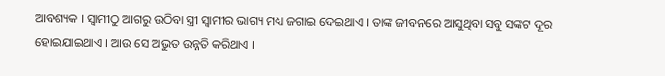ଆବଶ୍ୟକ । ସ୍ବାମୀଠୁ ଆଗରୁ ଉଠିବା ସ୍ତ୍ରୀ ସ୍ଵାମୀର ଭାଗ୍ୟ ମଧ୍ୟ ଜଗାଇ ଦେଇଥାଏ । ତାଙ୍କ ଜୀବନରେ ଆସୁଥିବା ସବୁ ସଙ୍କଟ ଦୂର ହୋଇଯାଇଥାଏ । ଆଉ ସେ ଅଭୁତ ଉନ୍ନତି କରିଥାଏ ।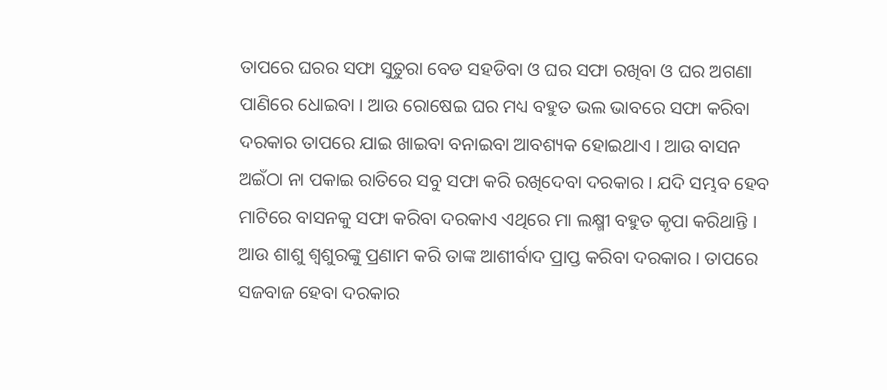ତାପରେ ଘରର ସଫା ସୁତୁରା ବେଡ ସହଡିବା ଓ ଘର ସଫା ରଖିବା ଓ ଘର ଅଗଣା ପାଣିରେ ଧୋଇବା । ଆଉ ରୋଷେଇ ଘର ମଧ୍ୟ ବହୁତ ଭଲ ଭାବରେ ସଫା କରିବା ଦରକାର ତାପରେ ଯାଇ ଖାଇବା ବନାଇବା ଆବଶ୍ୟକ ହୋଇଥାଏ । ଆଉ ବାସନ ଅଇଁଠା ନା ପକାଇ ରାତିରେ ସବୁ ସଫା କରି ରଖିଦେବା ଦରକାର । ଯଦି ସମ୍ଭବ ହେବ ମାଟିରେ ବାସନକୁ ସଫା କରିବା ଦରକାଏ ଏଥିରେ ମା ଲକ୍ଷ୍ମୀ ବହୁତ କୃପା କରିଥାନ୍ତି ।
ଆଉ ଶାଶୁ ଶ୍ବଶୁରଙ୍କୁ ପ୍ରଣାମ କରି ତାଙ୍କ ଆଶୀର୍ବାଦ ପ୍ରାପ୍ତ କରିବା ଦରକାର । ତାପରେ ସଜବାଜ ହେବା ଦରକାର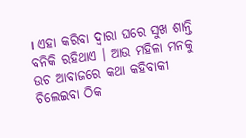। ଏହା କରିବା ଦ୍ଵାରା ଘରେ ସୁଖ ଶାନ୍ତି ବନିକି ରହିଥାଏ । ଆଉ ମହିଳା ମନକୁ ଉଚ ଆବାଜରେ କଥା କହିବାକୀ ଚିଲେଇବା ଠିକ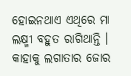ହୋଇନଥାଏ ଏଥିରେ ମା ଲକ୍ଷ୍ମୀ ବହୁତ ରାଗିଥାନ୍ତି । କାହାକୁ ଲଗାତାର ଜୋର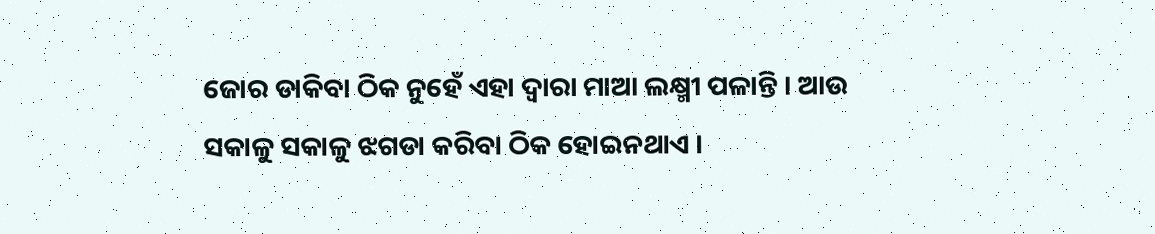ଜୋର ଡାକିବା ଠିକ ନୁହେଁ ଏହା ଦ୍ଵାରା ମାଆ ଲକ୍ଷ୍ମୀ ପଳାନ୍ତି । ଆଉ ସକାଳୁ ସକାଳୁ ଝଗଡା କରିବା ଠିକ ହୋଇନଥାଏ ।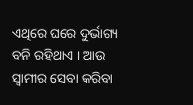ଏଥିରେ ଘରେ ଦୁର୍ଭାଗ୍ୟ ବନି ରହିଥାଏ । ଆଉ ସ୍ଵାମୀର ସେବା କରିବା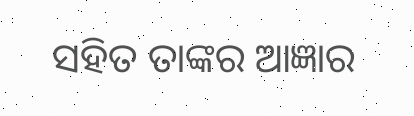ସହିତ ତାଙ୍କର ଆଜ୍ଞାର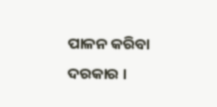ପାଳନ କରିବା ଦରକାର ।